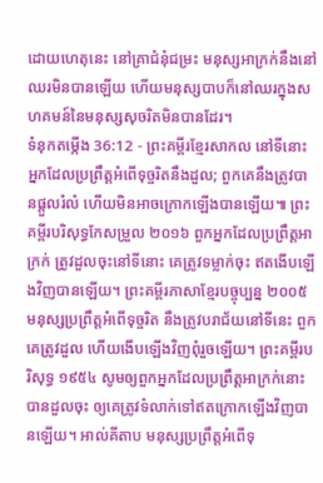ដោយហេតុនេះ នៅគ្រាជំនុំជម្រះ មនុស្សអាក្រក់នឹងនៅឈរមិនបានឡើយ ហើយមនុស្សបាបក៏នៅឈរក្នុងសហគមន៍នៃមនុស្សសុចរិតមិនបានដែរ។
ទំនុកតម្កើង 36:12 - ព្រះគម្ពីរខ្មែរសាកល នៅទីនោះ អ្នកដែលប្រព្រឹត្តអំពើទុច្ចរិតនឹងដួល; ពួកគេនឹងត្រូវបានផ្ដួលរំលំ ហើយមិនអាចក្រោកឡើងបានឡើយ៕ ព្រះគម្ពីរបរិសុទ្ធកែសម្រួល ២០១៦ ពួកអ្នកដែលប្រព្រឹត្តអាក្រក់ ត្រូវដួលចុះនៅទីនោះ គេត្រូវទម្លាក់ចុះ ឥតងើបឡើងវិញបានឡើយ។ ព្រះគម្ពីរភាសាខ្មែរបច្ចុប្បន្ន ២០០៥ មនុស្សប្រព្រឹត្តអំពើទុច្ចរិត នឹងត្រូវបរាជ័យនៅទីនេះ ពួកគេត្រូវដួល ហើយងើបឡើងវិញពុំរួចឡើយ។ ព្រះគម្ពីរបរិសុទ្ធ ១៩៥៤ សូមឲ្យពួកអ្នកដែលប្រព្រឹត្តអាក្រក់នោះបានដួលចុះ ឲ្យគេត្រូវទំលាក់ទៅឥតក្រោកឡើងវិញបានឡើយ។ អាល់គីតាប មនុស្សប្រព្រឹត្តអំពើទុ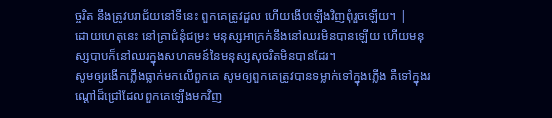ច្ចរិត នឹងត្រូវបរាជ័យនៅទីនេះ ពួកគេត្រូវដួល ហើយងើបឡើងវិញពុំរួចឡើយ។ |
ដោយហេតុនេះ នៅគ្រាជំនុំជម្រះ មនុស្សអាក្រក់នឹងនៅឈរមិនបានឡើយ ហើយមនុស្សបាបក៏នៅឈរក្នុងសហគមន៍នៃមនុស្សសុចរិតមិនបានដែរ។
សូមឲ្យរងើកភ្លើងធ្លាក់មកលើពួកគេ សូមឲ្យពួកគេត្រូវបានទម្លាក់ទៅក្នុងភ្លើង គឺទៅក្នុងរណ្ដៅដ៏ជ្រៅដែលពួកគេឡើងមកវិញ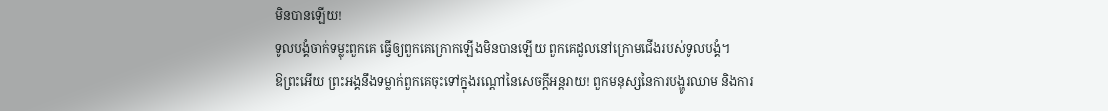មិនបានឡើយ!
ទូលបង្គំចាក់ទម្លុះពួកគេ ធ្វើឲ្យពួកគេក្រោកឡើងមិនបានឡើយ ពួកគេដួលនៅក្រោមជើងរបស់ទូលបង្គំ។
ឱព្រះអើយ ព្រះអង្គនឹងទម្លាក់ពួកគេចុះទៅក្នុងរណ្ដៅនៃសេចក្ដីអន្តរាយ! ពួកមនុស្សនៃការបង្ហូរឈាម និងការ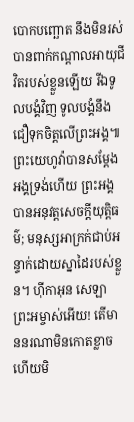បោកបញ្ឆោត នឹងមិនរស់បានពាក់កណ្ដាលអាយុជីវិតរបស់ខ្លួនឡើយ រីឯទូលបង្គំវិញ ទូលបង្គំនឹងជឿទុកចិត្តលើព្រះអង្គ៕
ព្រះយេហូវ៉ាបានសម្ដែងអង្គទ្រង់ហើយ ព្រះអង្គបានអនុវត្តសេចក្ដីយុត្តិធម៌; មនុស្សអាក្រក់ជាប់អន្ទាក់ដោយស្នាដៃរបស់ខ្លួន។ ហ៊ីកាអុន សេឡា
ព្រះអម្ចាស់អើយ! តើមាននរណាមិនកោតខ្លាច ហើយមិ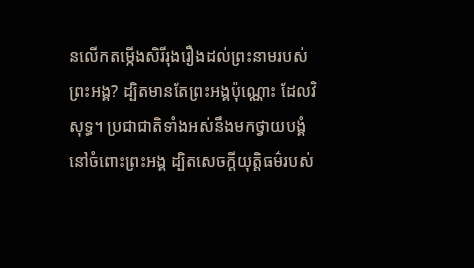នលើកតម្កើងសិរីរុងរឿងដល់ព្រះនាមរបស់ព្រះអង្គ? ដ្បិតមានតែព្រះអង្គប៉ុណ្ណោះ ដែលវិសុទ្ធ។ ប្រជាជាតិទាំងអស់នឹងមកថ្វាយបង្គំនៅចំពោះព្រះអង្គ ដ្បិតសេចក្ដីយុត្តិធម៌របស់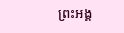ព្រះអង្គ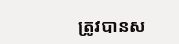ត្រូវបានស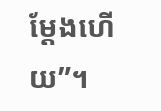ម្ដែងហើយ”។